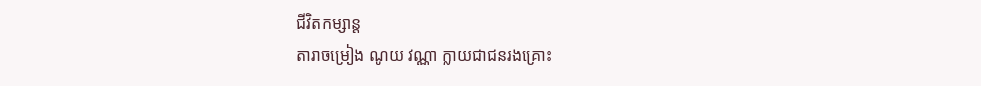ជីវិតកម្សាន្ដ
តារាចម្រៀង ណូយ វណ្ណា ក្លាយជាជនរងគ្រោះ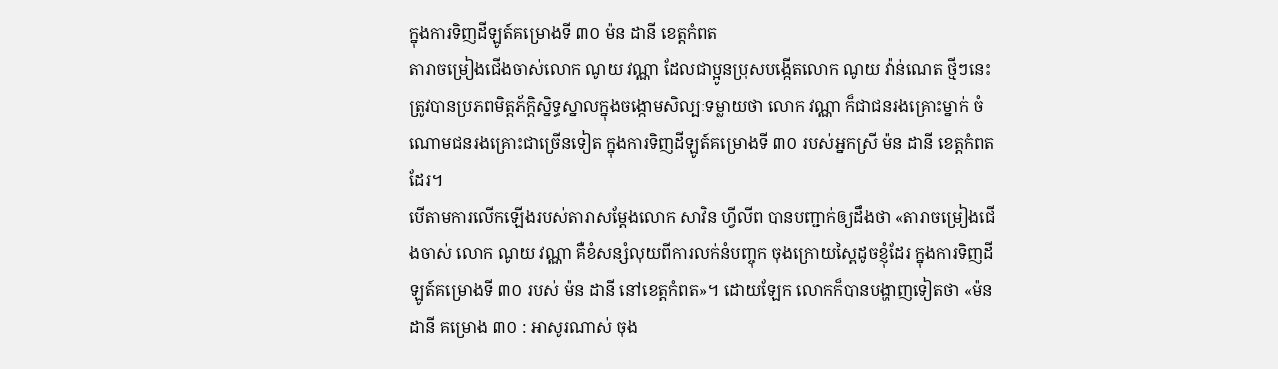ក្នុងការទិញដីឡូត៍គម្រោងទី ៣០ ម៉ន ដានី ខេត្តកំពត
តារាចម្រៀងជើងចាស់លោក ណូយ វណ្ណា ដែលជាប្អូនប្រុសបង្កើតលោក ណូយ វ៉ាន់ណេត ថ្មីៗនេះ ត្រូវបានប្រភពមិត្តភ័ក្ដិស្និទ្ធស្នាលក្នុងចង្កោមសិល្បៈទម្លាយថា លោក វណ្ណា ក៏ជាជនរងគ្រោះម្នាក់ ចំណោមជនរងគ្រោះជាច្រើនទៀត ក្នុងការទិញដីឡូត៍គម្រោងទី ៣០ របស់អ្នកស្រី ម៉ន ដានី ខេត្តកំពត ដែរ។
បើតាមការលើកឡើងរបស់តារាសម្តែងលោក សាវិន ហ្វីលីព បានបញ្ជាក់ឲ្យដឹងថា «តារាចម្រៀងជើងចាស់ លោក ណូយ វណ្ណា គឺខំសន្សំលុយពីការលក់នំបញ្ចុក ចុងក្រោយស្ពៃដូចខ្ញុំដែរ ក្នុងការទិញដីឡូត៍គម្រោងទី ៣០ របស់ ម៉ន ដានី នៅខេត្តកំពត»។ ដោយឡែក លោកក៏បានបង្ហាញទៀតថា «ម៉ន ដានី គម្រោង ៣០ : អាសូរណាស់ ចុង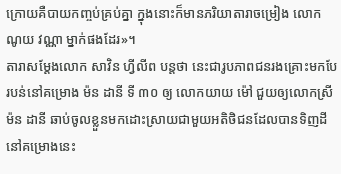ក្រោយគឺបាយកញ្ចប់គ្រប់គ្នា ក្នុងនោះក៏មានភរិយាតារាចម្រៀង លោក ណូយ វណ្ណា ម្នាក់ផងដែរ»។
តារាសម្តែងលោក សាវិន ហ្វីលីព បន្តថា នេះជារូបភាពជនរងគ្រោះមកបែរបន់នៅគម្រោង ម៉ន ដានី ទី ៣០ ឲ្យ លោកយាយ ម៉ៅ ជួយឲ្យលោកស្រី ម៉ន ដានី ឆាប់ចូលខ្លួនមកដោះស្រាយជាមួយអតិថិជនដែលបានទិញដីនៅគម្រោងនេះ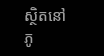ស្ថិតនៅភូ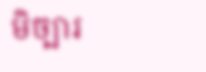មិច្បារ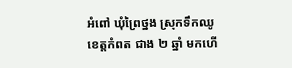អំពៅ ឃុំព្រៃថ្នង ស្រុកទឹកឈូ ខេត្តកំពត ជាង ២ ឆ្នាំ មកហើ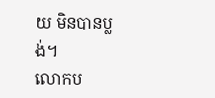យ មិនបានប្លង់។
លោកប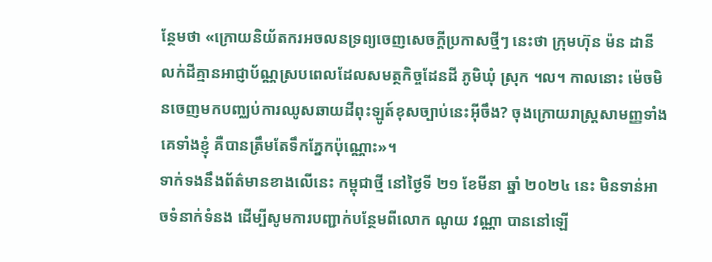ន្ថែមថា «ក្រោយនិយ័តករអចលនទ្រព្យចេញសេចក្ដីប្រកាសថ្មីៗ នេះថា ក្រុមហ៊ុន ម៉ន ដានី លក់ដីគ្មានអាជ្ញាប័ណ្ណស្របពេលដែលសមត្ថកិច្ចដែនដី ភូមិឃុំ ស្រុក ។ល។ កាលនោះ ម៉េចមិនចេញមកបញ្ឈប់ការឈូសឆាយដីពុះឡូត៍ខុសច្បាប់នេះអ៊ីចឹង? ចុងក្រោយរាស្ត្រសាមញ្ញទាំងគេទាំងខ្ញុំ គឺបានត្រឹមតែទឹកភ្នែកប៉ុណ្ណោះ»។
ទាក់ទងនឹងព័ត៌មានខាងលើនេះ កម្ពុជាថ្មី នៅថ្ងៃទី ២១ ខែមីនា ឆ្នាំ ២០២៤ នេះ មិនទាន់អាចទំនាក់ទំនង ដើម្បីសូមការបញ្ជាក់បន្ថែមពីលោក ណូយ វណ្ណា បាននៅឡើ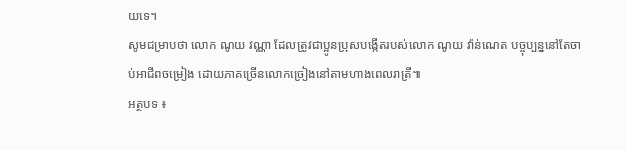យទេ។
សូមជម្រាបថា លោក ណូយ វណ្ណា ដែលត្រូវជាប្អូនប្រុសបង្កើតរបស់លោក ណូយ វ៉ាន់ណេត បច្ចុប្បន្ននៅតែចាប់អាជីពចម្រៀង ដោយភាគច្រើនលោកច្រៀងនៅតាមហាងពេលរាត្រី៕
អត្ថបទ ៖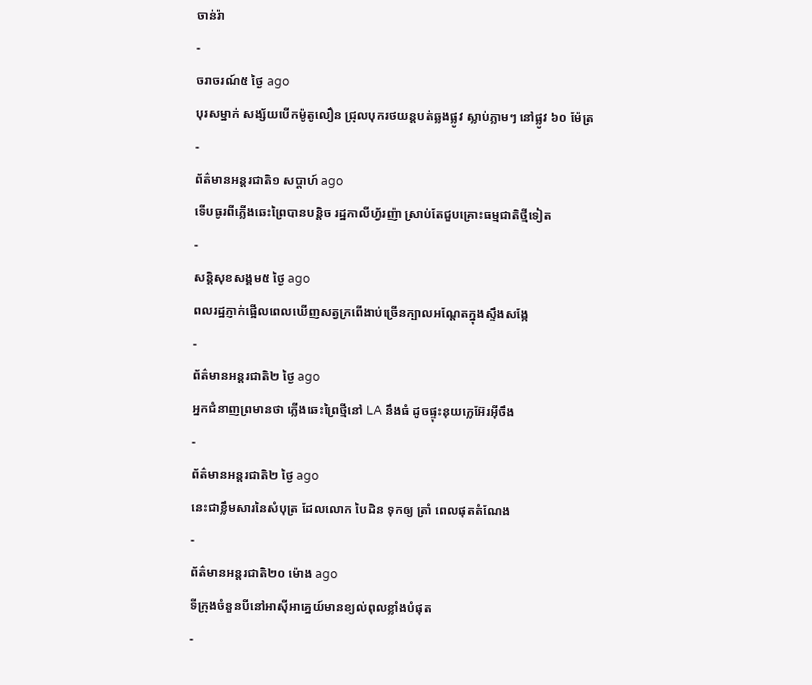ចាន់រ៉ា
-
ចរាចរណ៍៥ ថ្ងៃ ago
បុរសម្នាក់ សង្ស័យបើកម៉ូតូលឿន ជ្រុលបុករថយន្តបត់ឆ្លងផ្លូវ ស្លាប់ភ្លាមៗ នៅផ្លូវ ៦០ ម៉ែត្រ
-
ព័ត៌មានអន្ដរជាតិ១ សប្តាហ៍ ago
ទើបធូរពីភ្លើងឆេះព្រៃបានបន្តិច រដ្ឋកាលីហ្វ័រញ៉ា ស្រាប់តែជួបគ្រោះធម្មជាតិថ្មីទៀត
-
សន្តិសុខសង្គម៥ ថ្ងៃ ago
ពលរដ្ឋភ្ញាក់ផ្អើលពេលឃើញសត្វក្រពើងាប់ច្រើនក្បាលអណ្ដែតក្នុងស្ទឹងសង្កែ
-
ព័ត៌មានអន្ដរជាតិ២ ថ្ងៃ ago
អ្នកជំនាញព្រមានថា ភ្លើងឆេះព្រៃថ្មីនៅ LA នឹងធំ ដូចផ្ទុះនុយក្លេអ៊ែរអ៊ីចឹង
-
ព័ត៌មានអន្ដរជាតិ២ ថ្ងៃ ago
នេះជាខ្លឹមសារនៃសំបុត្រ ដែលលោក បៃដិន ទុកឲ្យ ត្រាំ ពេលផុតតំណែង
-
ព័ត៌មានអន្ដរជាតិ២០ ម៉ោង ago
ទីក្រុងចំនួនបីនៅអាស៊ីអាគ្នេយ៍មានខ្យល់ពុលខ្លាំងបំផុត
-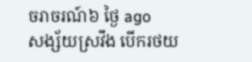ចរាចរណ៍៦ ថ្ងៃ ago
សង្ស័យស្រវឹង បើករថយ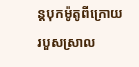ន្តបុកម៉ូតូពីក្រោយរបួសស្រាល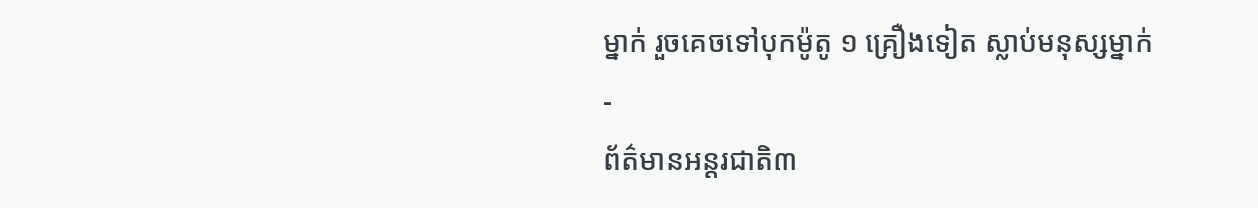ម្នាក់ រួចគេចទៅបុកម៉ូតូ ១ គ្រឿងទៀត ស្លាប់មនុស្សម្នាក់
-
ព័ត៌មានអន្ដរជាតិ៣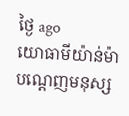ថ្ងៃ ago
យោធាមីយ៉ាន់ម៉ាបណ្ដេញមនុស្ស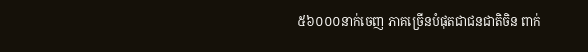៥៦០០០នាក់ចេញ ភាគច្រើនបំផុតជាជនជាតិចិន ពាក់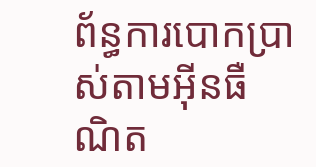ព័ន្ធការបោកប្រាស់តាមអ៊ីនធឺណិត